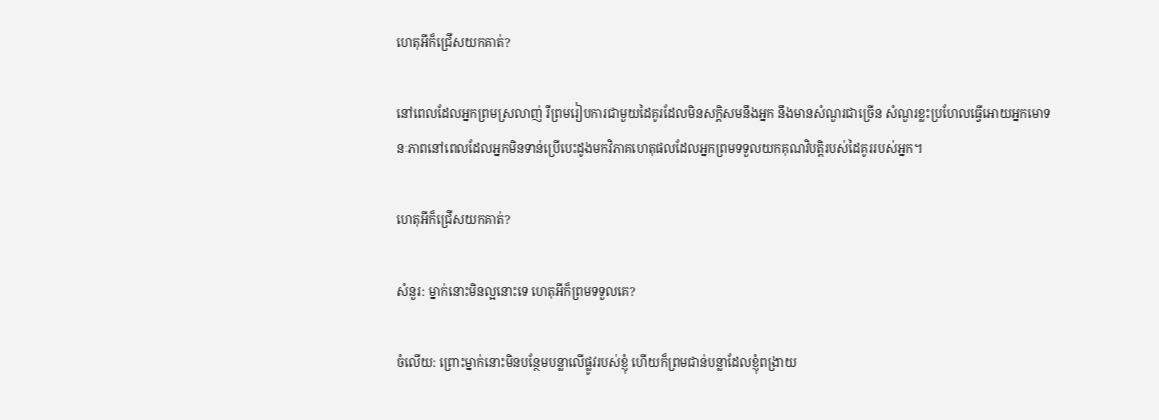ហេតុអីក៏ជ្រើសយកគាត់?

នៅពេលដែលអ្នកព្រមស្រលាញ់ រឺព្រមរៀបការជាមួយដៃគូរដែលមិនសក្តិសមនឹងអ្នក នឹងមានសំណួរជាច្រើន សំណួរខ្លះប្រហែលធ្វើអោយអ្នកមោទនៈភាពនៅពេលដែលអ្នកមិនទាន់ប្រើបេះដូងមកវិភាគហេតុផលដែលអ្នកព្រមទទួលយកគុណវិបត្តិរបស់ដៃគូររបស់អ្នក។

ហេតុអីក៏ជ្រើសយកគាត់?

សំនួរ: ម្នាក់នោះមិនល្អនោះទេ ហេតុអីក៏ព្រមទទួលគេ?

ចំលើយ: ព្រោះម្នាក់នោះមិនបន្ថែមបន្លាលើផ្លូវរបស់ខ្ញុំ ហើយក៏ព្រមជាន់បន្លាដែលខ្ញុំពង្រាយ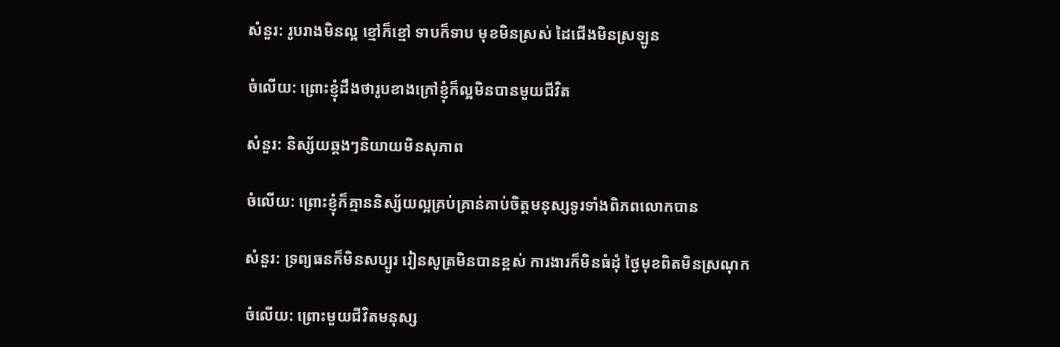សំនួរ: រូបរាងមិនល្អ ខ្មៅក៏ខ្មៅ ទាបក៏ទាប មុខមិនស្រស់ ដៃជើងមិនស្រឡូន

ចំលើយ: ព្រោះខ្ញុំដឹងថារូបខាងក្រៅខ្ញុំក៏ល្អមិនបានមួយជីវិត

សំនួរ: និស្ស័យឆ្គងៗនិយាយមិនសុភាព

ចំលើយ: ព្រោះខ្ញុំក៏គ្មាននិស្ស័យល្អគ្រប់គ្រាន់គាប់ចិត្តមនុស្សទូរទាំងពិភពលោកបាន

សំនួរ: ទ្រព្យធនក៏មិនសប្បូរ រៀនសូត្រមិនបានខ្ពស់ ការងារក៏មិនធំដុំ ថ្ងៃមុខពិតមិនស្រណុក

ចំលើយ: ព្រោះមួយជីវិតមនុស្ស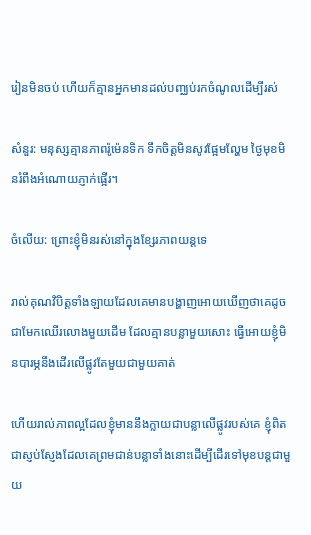រៀនមិនចប់ ហើយក៏គ្មានអ្នកមានដល់បញ្ឈប់រកចំណូលដើម្បីរស់

សំនួរ: មនុស្សគ្មានភាពរ៉ូម៉េនទិក ទឹកចិត្តមិនសូវផ្អែមល្ហែម ថ្ងៃមុខមិនរំពឹងអំណោយភ្ញាក់ផ្អើរ។

ចំលើយ: ព្រោះខ្ញុំមិនរស់នៅក្នុងខ្សែរភាពយន្តទេ

រាល់គុណវិបិត្តទាំងឡាយដែលគេមានបង្ហាញអោយឃើញថាគេដូចជាមែកឈើរលោងមួយដើម ដែលគ្មានបន្លាមួយសោះ ធ្វើអោយខ្ញុំមិនបារម្ភនឹងដើរលើផ្លូវតែមួយជាមួយគាត់

ហើយរាល់ភាពល្អដែលខ្ញុំមាននឹងក្លាយជាបន្លាលើផ្លូវរបស់គេ ខ្ញុំពិតជាស្ញប់ស្ញែងដែលគេព្រមជាន់បន្លាទាំងនោះដើម្បីដើរទៅមុខបន្តជាមួយ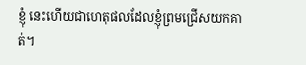ខ្ញុំ នេះហើយជាហេតុផលដែលខ្ញុំព្រមជ្រើសយកគាត់។